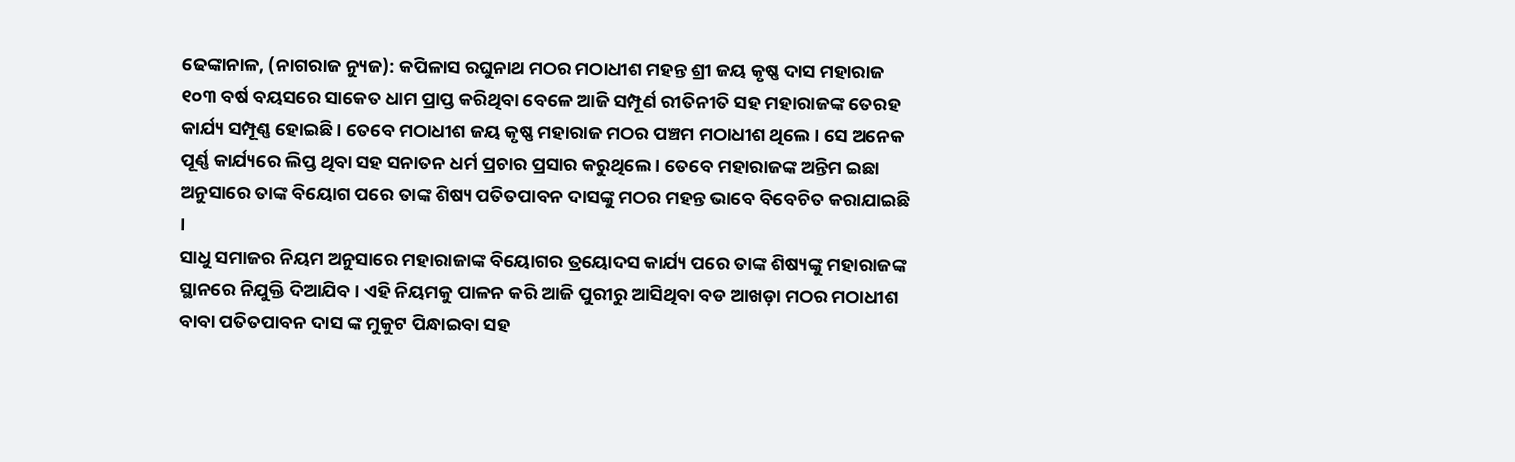ଢେଙ୍କାନାଳ, (ନାଗରାଜ ନ୍ୟୁଜ): କପିଳାସ ରଘୁନାଥ ମଠର ମଠାଧୀଶ ମହନ୍ତ ଶ୍ରୀ ଜୟ କୃଷ୍ଣ ଦାସ ମହାରାଜ ୧୦୩ ବର୍ଷ ବୟସରେ ସାକେତ ଧାମ ପ୍ରାପ୍ତ କରିଥିବା ବେଳେ ଆଜି ସମ୍ପୂର୍ଣ ରୀତିନୀତି ସହ ମହାରାଜଙ୍କ ତେରହ କାର୍ଯ୍ୟ ସମ୍ପୂଣ୍ଣ ହୋଇଛି । ତେବେ ମଠାଧୀଶ ଜୟ କୃଷ୍ଣ ମହାରାଜ ମଠର ପଞ୍ଚମ ମଠାଧୀଶ ଥିଲେ । ସେ ଅନେକ ପୂର୍ଣ୍ଣ କାର୍ଯ୍ୟରେ ଲିପ୍ତ ଥିବା ସହ ସନାତନ ଧର୍ମ ପ୍ରଚାର ପ୍ରସାର କରୁଥିଲେ । ତେବେ ମହାରାଜଙ୍କ ଅନ୍ତିମ ଇଛା ଅନୁସାରେ ତାଙ୍କ ବିୟୋଗ ପରେ ତାଙ୍କ ଶିଷ୍ୟ ପତିତପାବନ ଦାସଙ୍କୁ ମଠର ମହନ୍ତ ଭାବେ ବିବେଚିତ କରାଯାଇଛି ।
ସାଧୁ ସମାଜର ନିୟମ ଅନୁସାରେ ମହାରାଜାଙ୍କ ବିୟୋଗର ତ୍ରୟୋଦସ କାର୍ଯ୍ୟ ପରେ ତାଙ୍କ ଶିଷ୍ୟଙ୍କୁ ମହାରାଜଙ୍କ ସ୍ଥାନରେ ନିଯୁକ୍ତି ଦିଆଯିବ । ଏହି ନିୟମକୁ ପାଳନ କରି ଆଜି ପୁରୀରୁ ଆସିଥିବା ବଡ ଆଖଡ଼ା ମଠର ମଠାଧୀଶ ବାବା ପତିତପାବନ ଦାସ ଙ୍କ ମୁକୁଟ ପିନ୍ଧାଇବା ସହ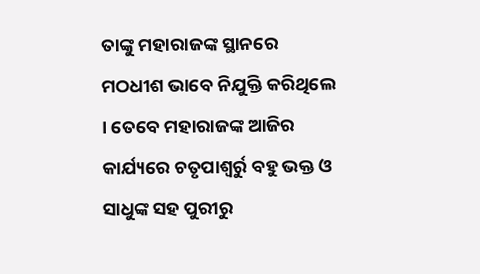ତାଙ୍କୁ ମହାରାଜଙ୍କ ସ୍ଥାନରେ ମଠଧୀଶ ଭାବେ ନିଯୁକ୍ତି କରିଥିଲେ । ତେବେ ମହାରାଜଙ୍କ ଆଜିର କାର୍ଯ୍ୟରେ ଚତୃପାଶ୍ୱର୍ରୁ ବହୁ ଭକ୍ତ ଓ ସାଧୁଙ୍କ ସହ ପୁରୀରୁ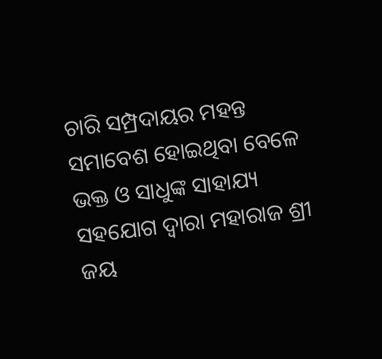ଚାରି ସମ୍ପ୍ରଦାୟର ମହନ୍ତ ସମାବେଶ ହୋଇଥିବା ବେଳେ ଭକ୍ତ ଓ ସାଧୁଙ୍କ ସାହାଯ୍ୟ ସହଯୋଗ ଦ୍ୱାରା ମହାରାଜ ଶ୍ରୀ ଜୟ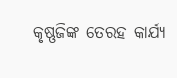କୃଷ୍ଣଜିଙ୍କ ତେରହ କାର୍ଯ୍ୟ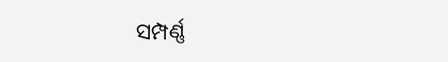ସମ୍ପର୍ଣ୍ଣ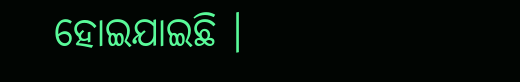ହୋଇଯାଇଛି ।